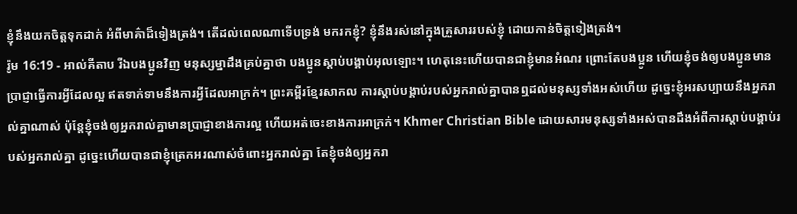ខ្ញុំនឹងយកចិត្តទុកដាក់ អំពីមាគ៌ាដ៏ទៀងត្រង់។ តើដល់ពេលណាទើបទ្រង់ មករកខ្ញុំ? ខ្ញុំនឹងរស់នៅក្នុងគ្រួសាររបស់ខ្ញុំ ដោយកាន់ចិត្តទៀងត្រង់។
រ៉ូម 16:19 - អាល់គីតាប រីឯបងប្អូនវិញ មនុស្សម្នាដឹងគ្រប់គ្នាថា បងប្អូនស្ដាប់បង្គាប់អុលឡោះ។ ហេតុនេះហើយបានជាខ្ញុំមានអំណរ ព្រោះតែបងប្អូន ហើយខ្ញុំចង់ឲ្យបងប្អូនមានប្រាជ្ញាធ្វើការអ្វីដែលល្អ ឥតទាក់ទាមនឹងការអ្វីដែលអាក្រក់។ ព្រះគម្ពីរខ្មែរសាកល ការស្ដាប់បង្គាប់របស់អ្នករាល់គ្នាបានឮដល់មនុស្សទាំងអស់ហើយ ដូច្នេះខ្ញុំអរសប្បាយនឹងអ្នករាល់គ្នាណាស់ ប៉ុន្តែខ្ញុំចង់ឲ្យអ្នករាល់គ្នាមានប្រាជ្ញាខាងការល្អ ហើយអត់ចេះខាងការអាក្រក់។ Khmer Christian Bible ដោយសារមនុស្សទាំងអស់បានដឹងអំពីការស្ដាប់បង្គាប់របស់អ្នករាល់គ្នា ដូច្នេះហើយបានជាខ្ញុំត្រេកអរណាស់ចំពោះអ្នករាល់គ្នា តែខ្ញុំចង់ឲ្យអ្នករា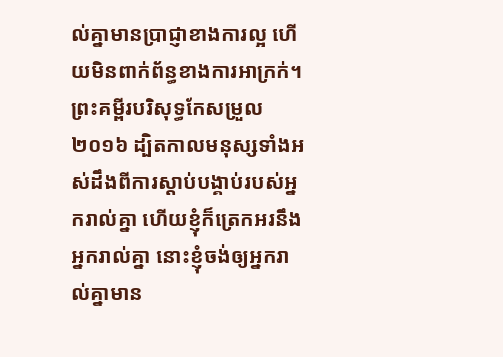ល់គ្នាមានប្រាជ្ញាខាងការល្អ ហើយមិនពាក់ព័ន្ធខាងការអាក្រក់។ ព្រះគម្ពីរបរិសុទ្ធកែសម្រួល ២០១៦ ដ្បិតកាលមនុស្សទាំងអស់ដឹងពីការស្ដាប់បង្គាប់របស់អ្នករាល់គ្នា ហើយខ្ញុំក៏ត្រេកអរនឹងអ្នករាល់គ្នា នោះខ្ញុំចង់ឲ្យអ្នករាល់គ្នាមាន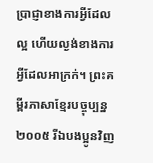ប្រាជ្ញាខាងការអ្វីដែលល្អ ហើយល្ងង់ខាងការអ្វីដែលអាក្រក់។ ព្រះគម្ពីរភាសាខ្មែរបច្ចុប្បន្ន ២០០៥ រីឯបងប្អូនវិញ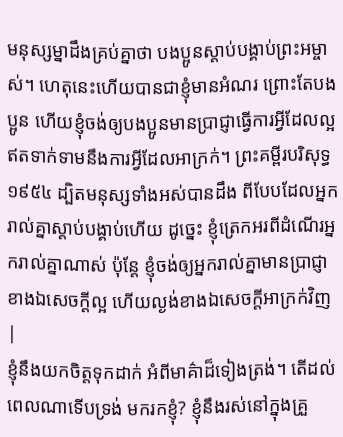មនុស្សម្នាដឹងគ្រប់គ្នាថា បងប្អូនស្ដាប់បង្គាប់ព្រះអម្ចាស់។ ហេតុនេះហើយបានជាខ្ញុំមានអំណរ ព្រោះតែបងប្អូន ហើយខ្ញុំចង់ឲ្យបងប្អូនមានប្រាជ្ញាធ្វើការអ្វីដែលល្អ ឥតទាក់ទាមនឹងការអ្វីដែលអាក្រក់។ ព្រះគម្ពីរបរិសុទ្ធ ១៩៥៤ ដ្បិតមនុស្សទាំងអស់បានដឹង ពីបែបដែលអ្នករាល់គ្នាស្តាប់បង្គាប់ហើយ ដូច្នេះ ខ្ញុំត្រេកអរពីដំណើរអ្នករាល់គ្នាណាស់ ប៉ុន្តែ ខ្ញុំចង់ឲ្យអ្នករាល់គ្នាមានប្រាជ្ញាខាងឯសេចក្ដីល្អ ហើយល្ងង់ខាងឯសេចក្ដីអាក្រក់វិញ |
ខ្ញុំនឹងយកចិត្តទុកដាក់ អំពីមាគ៌ាដ៏ទៀងត្រង់។ តើដល់ពេលណាទើបទ្រង់ មករកខ្ញុំ? ខ្ញុំនឹងរស់នៅក្នុងគ្រួ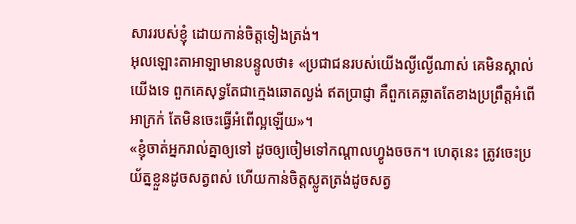សាររបស់ខ្ញុំ ដោយកាន់ចិត្តទៀងត្រង់។
អុលឡោះតាអាឡាមានបន្ទូលថា៖ «ប្រជាជនរបស់យើងល្ងីល្ងើណាស់ គេមិនស្គាល់យើងទេ ពួកគេសុទ្ធតែជាក្មេងឆោតល្ងង់ ឥតប្រាជ្ញា គឺពួកគេឆ្លាតតែខាងប្រព្រឹត្តអំពើអាក្រក់ តែមិនចេះធ្វើអំពើល្អឡើយ»។
«ខ្ញុំចាត់អ្នករាល់គ្នាឲ្យទៅ ដូចឲ្យចៀមទៅកណ្ដាលហ្វូងចចក។ ហេតុនេះ ត្រូវចេះប្រយ័ត្នខ្លួនដូចសត្វពស់ ហើយកាន់ចិត្ដស្លូតត្រង់ដូចសត្វ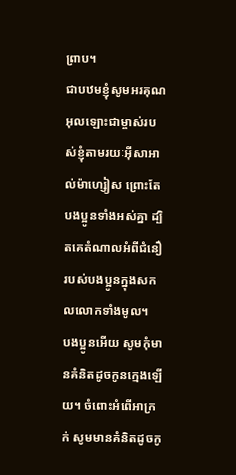ព្រាប។
ជាបឋមខ្ញុំសូមអរគុណអុលឡោះជាម្ចាស់របស់ខ្ញុំតាមរយៈអ៊ីសាអាល់ម៉ាហ្សៀស ព្រោះតែបងប្អូនទាំងអស់គ្នា ដ្បិតគេតំណាលអំពីជំនឿរបស់បងប្អូនក្នុងសកលលោកទាំងមូល។
បងប្អូនអើយ សូមកុំមានគំនិតដូចកូនក្មេងឡើយ។ ចំពោះអំពើអាក្រក់ សូមមានគំនិតដូចកូ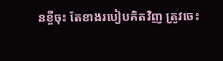នខ្ចីចុះ តែខាងរបៀបគិតវិញ ត្រូវចេះ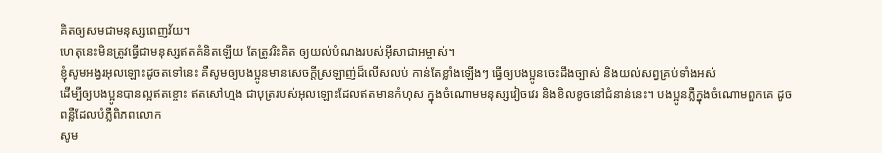គិតឲ្យសមជាមនុស្សពេញវ័យ។
ហេតុនេះមិនត្រូវធ្វើជាមនុស្សឥតគំនិតឡើយ តែត្រូវរិះគិត ឲ្យយល់បំណងរបស់អ៊ីសាជាអម្ចាស់។
ខ្ញុំសូមអង្វរអុលឡោះដូចតទៅនេះ គឺសូមឲ្យបងប្អូនមានសេចក្ដីស្រឡាញ់ដ៏លើសលប់ កាន់តែខ្លាំងឡើងៗ ធ្វើឲ្យបងប្អូនចេះដឹងច្បាស់ និងយល់សព្វគ្រប់ទាំងអស់
ដើម្បីឲ្យបងប្អូនបានល្អឥតខ្ចោះ ឥតសៅហ្មង ជាបុត្ររបស់អុលឡោះដែលឥតមានកំហុស ក្នុងចំណោមមនុស្សវៀចវេរ និងខិលខូចនៅជំនាន់នេះ។ បងប្អូនភ្លឺក្នុងចំណោមពួកគេ ដូចពន្លឺដែលបំភ្លឺពិភពលោក
សូម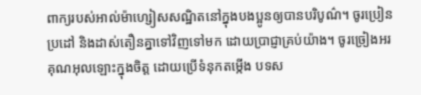ពាក្យរបស់អាល់ម៉ាហ្សៀសសណ្ឋិតនៅក្នុងបងប្អូនឲ្យបានបរិបូណ៌។ ចូរប្រៀនប្រដៅ និងដាស់តឿនគ្នាទៅវិញទៅមក ដោយប្រាជ្ញាគ្រប់យ៉ាង។ ចូរច្រៀងអរគុណអុលឡោះក្នុងចិត្ដ ដោយប្រើទំនុកតម្កើង បទស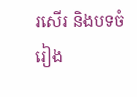រសើរ និងបទចំរៀង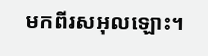មកពីរសអុលឡោះ។